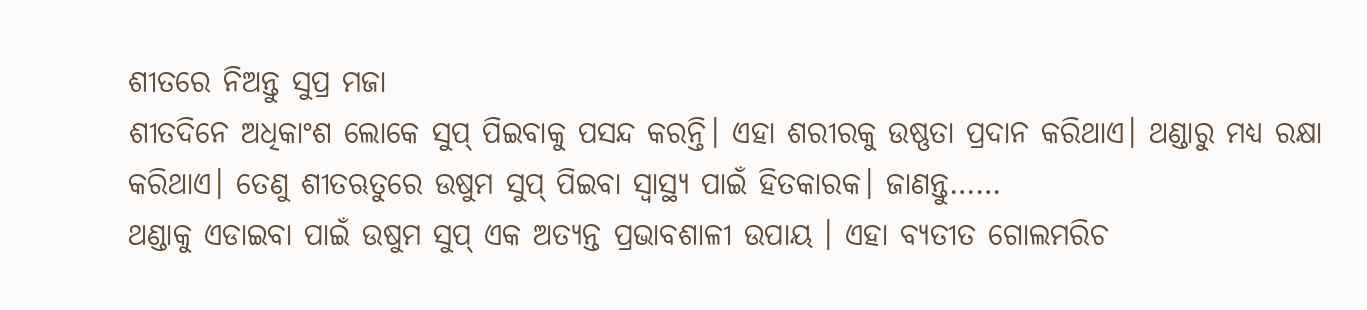ଶୀତରେ ନିଅନ୍ତୁ ସୁପ୍ର ମଜା
ଶୀତଦିନେ ଅଧିକାଂଶ ଲୋକେ ସୁପ୍ ପିଇବାକୁ ପସନ୍ଦ କରନ୍ତି। ଏହା ଶରୀରକୁ ଉଷ୍ଣତା ପ୍ରଦାନ କରିଥାଏ। ଥଣ୍ଡାରୁ ମଧ୍ୟ ରକ୍ଷା କରିଥାଏ। ତେଣୁ ଶୀତଋତୁରେ ଉଷୁମ ସୁପ୍ ପିଇବା ସ୍ୱାସ୍ଥ୍ୟ ପାଇଁ ହିତକାରକ। ଜାଣନ୍ତୁ……
ଥଣ୍ଡାକୁ ଏଡାଇବା ପାଇଁ ଉଷୁମ ସୁପ୍ ଏକ ଅତ୍ୟନ୍ତ ପ୍ରଭାବଶାଳୀ ଉପାୟ । ଏହା ବ୍ୟତୀତ ଗୋଲମରିଚ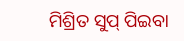ମିଶ୍ରିତ ସୁପ୍ ପିଇବା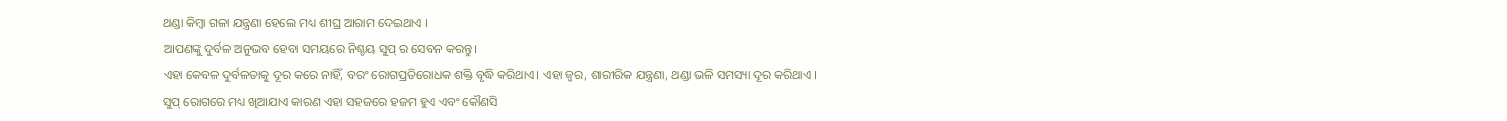ଥଣ୍ଡା କିମ୍ବା ଗଳା ଯନ୍ତ୍ରଣା ହେଲେ ମଧ୍ୟ ଶୀଘ୍ର ଆରାମ ଦେଇଥାଏ ।
ଆପଣଙ୍କୁ ଦୁର୍ବଳ ଅନୁଭବ ହେବା ସମୟରେ ନିଶ୍ଚୟ ସୁପ୍ ର ସେବନ କରନ୍ତୁ।
ଏହା କେବଳ ଦୁର୍ବଳତାକୁ ଦୂର କରେ ନାହିଁ, ବରଂ ରୋଗପ୍ରତିରୋଧକ ଶକ୍ତି ବୃଦ୍ଧି କରିଥାଏ। ଏହା ଜ୍ୱର, ଶାରୀରିକ ଯନ୍ତ୍ରଣା, ଥଣ୍ଡା ଭଳି ସମସ୍ୟା ଦୂର କରିଥାଏ ।
ସୁପ୍ ରୋଗରେ ମଧ୍ୟ ଖିଆଯାଏ କାରଣ ଏହା ସହଜରେ ହଜମ ହୁଏ ଏବଂ କୌଣସି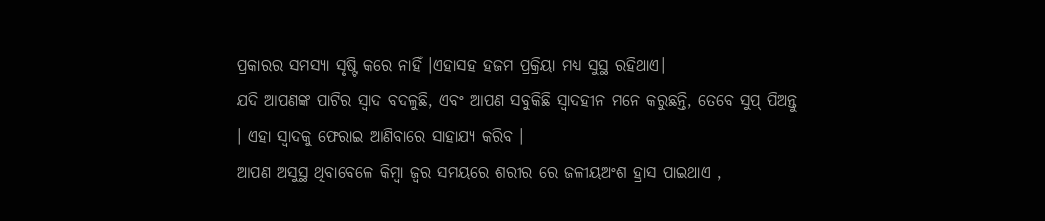ପ୍ରକାରର ସମସ୍ୟା ସୃଷ୍ଟି କରେ ନାହିଁ ।ଏହାସହ ହଜମ ପ୍ରକ୍ରିୟା ମଧ୍ୟ ସୁସ୍ଥ ରହିଥାଏ।
ଯଦି ଆପଣଙ୍କ ପାଟିର ସ୍ୱାଦ ବଦଳୁଛି, ଏବଂ ଆପଣ ସବୁକିଛି ସ୍ୱାଦହୀନ ମନେ କରୁଛନ୍ତି, ତେବେ ସୁପ୍ ପିଅନ୍ତୁ । ଏହା ସ୍ୱାଦକୁ ଫେରାଇ ଆଣିବାରେ ସାହାଯ୍ୟ କରିବ ।
ଆପଣ ଅସୁସ୍ଥ ଥିବାବେଳେ କିମ୍ବା ଜ୍ୱର ସମୟରେ ଶରୀର ରେ ଜଳୀୟଅଂଶ ହ୍ରାସ ପାଇଥାଏ ,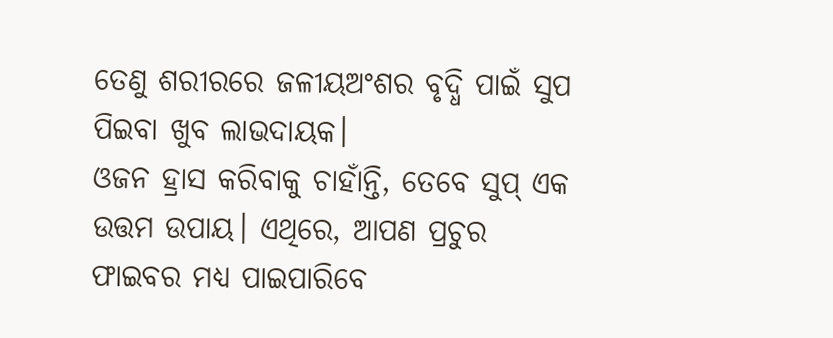ତେଣୁ ଶରୀରରେ ଜଳୀୟଅଂଶର ବୃଦ୍ଧି ପାଇଁ ସୁପ ପିଇବା ଖୁବ ଲାଭଦାୟକ।
ଓଜନ ହ୍ରାସ କରିବାକୁ ଚାହାଁନ୍ତି, ତେବେ ସୁପ୍ ଏକ ଉତ୍ତମ ଉପାୟ। ଏଥିରେ, ଆପଣ ପ୍ରଚୁର ଫାଇବର ମଧ୍ୟ ପାଇପାରିବେ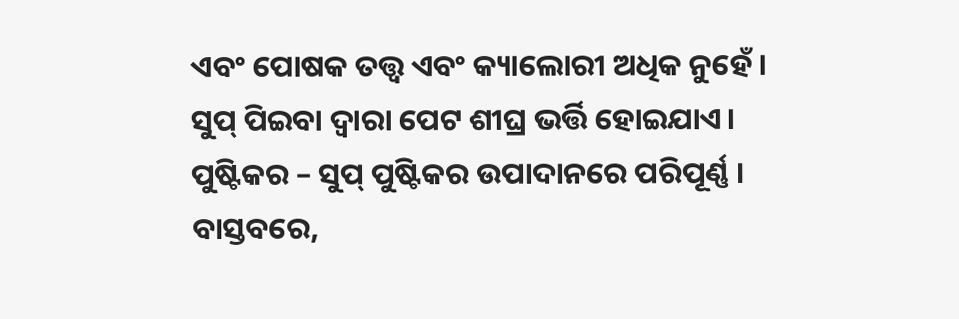ଏବଂ ପୋଷକ ତତ୍ତ୍ୱ ଏବଂ କ୍ୟାଲୋରୀ ଅଧିକ ନୁହେଁ । ସୁପ୍ ପିଇବା ଦ୍ୱାରା ପେଟ ଶୀଘ୍ର ଭର୍ତ୍ତି ହୋଇଯାଏ।
ପୁଷ୍ଟିକର – ସୁପ୍ ପୁଷ୍ଟିକର ଉପାଦାନରେ ପରିପୂର୍ଣ୍ଣ । ବାସ୍ତବରେ,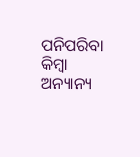ପନିପରିବା କିମ୍ବା ଅନ୍ୟାନ୍ୟ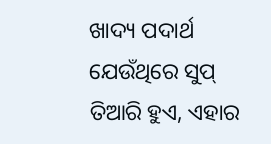ଖାଦ୍ୟ ପଦାର୍ଥ ଯେଉଁଥିରେ ସୁପ୍ ତିଆରି ହୁଏ, ଏହାର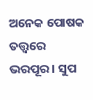ଅନେକ ପୋଷକ ତତ୍ତ୍ୱରେ ଭରପୂର । ସୁପ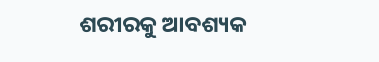ଶରୀରକୁ ଆବଶ୍ୟକ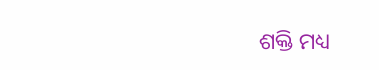ଶକ୍ତି ମଧ୍ୟ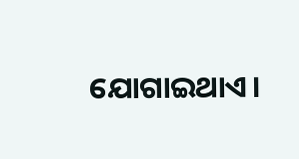ଯୋଗାଇଥାଏ।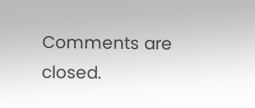Comments are closed.